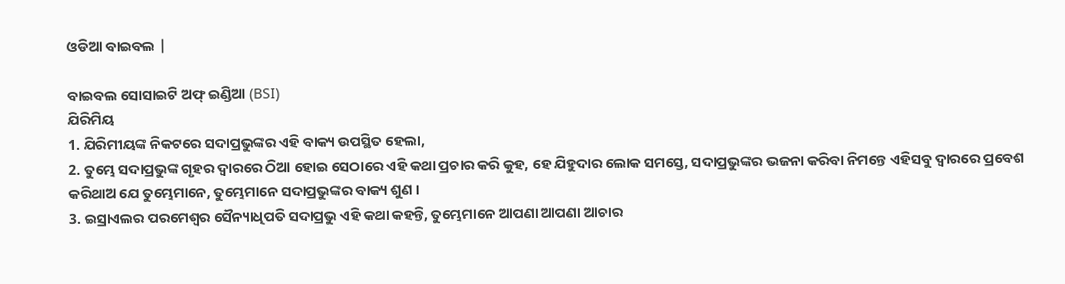ଓଡିଆ ବାଇବଲ |

ବାଇବଲ ସୋସାଇଟି ଅଫ୍ ଇଣ୍ଡିଆ (BSI)
ଯିରିମିୟ
1. ଯିରିମୀୟଙ୍କ ନିକଟରେ ସଦାପ୍ରଭୁଙ୍କର ଏହି ବାକ୍ୟ ଉପସ୍ଥିତ ହେଲା,
2. ତୁମ୍ଭେ ସଦାପ୍ରଭୁଙ୍କ ଗୃହର ଦ୍ଵାରରେ ଠିଆ ହୋଇ ସେଠାରେ ଏହି କଥା ପ୍ରଚାର କରି କୁହ, ହେ ଯିହୁଦାର ଲୋକ ସମସ୍ତେ, ସଦାପ୍ରଭୁଙ୍କର ଭଜନା କରିବା ନିମନ୍ତେ ଏହିସବୁ ଦ୍ଵାରରେ ପ୍ରବେଶ କରିଥାଅ ଯେ ତୁମ୍ଭେମାନେ, ତୁମ୍ଭେମାନେ ସଦାପ୍ରଭୁଙ୍କର ବାକ୍ୟ ଶୁଣ ।
3. ଇସ୍ରାଏଲର ପରମେଶ୍ଵର ସୈନ୍ୟାଧିପତି ସଦାପ୍ରଭୁ ଏହି କଥା କହନ୍ତି, ତୁମ୍ଭେମାନେ ଆପଣା ଆପଣା ଆଚାର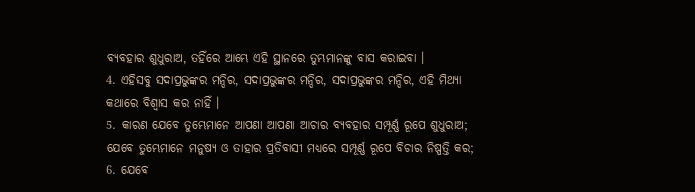ବ୍ୟବହାର ଶୁଧୁରାଅ, ତହିଁରେ ଆମ୍ଭେ ଏହି ସ୍ଥାନରେ ତୁମ୍ଭମାନଙ୍କୁ ବାସ କରାଇବା ।
4. ଏହିସବୁ ସଦାପ୍ରଭୁଙ୍କର ମନ୍ଦିର, ସଦାପ୍ରଭୁଙ୍କର ମନ୍ଦିର, ସଦାପ୍ରଭୁଙ୍କର ମନ୍ଦିର, ଏହି ମିଥ୍ୟା କଥାରେ ବିଶ୍ଵାସ କର ନାହିଁ ।
5. କାରଣ ଯେବେ ତୁମ୍ଭେମାନେ ଆପଣା ଆପଣା ଆଚାର ବ୍ୟବହାର ସମ୍ପୂର୍ଣ୍ଣ ରୂପେ ଶୁଧୁରାଅ; ଯେବେ ତୁମ୍ଭେମାନେ ମନୁଷ୍ୟ ଓ ତାହାର ପ୍ରତିବାସୀ ମଧ୍ୟରେ ସମ୍ପୂର୍ଣ୍ଣ ରୂପେ ବିଚାର ନିଷ୍ପତ୍ତି କର;
6. ଯେବେ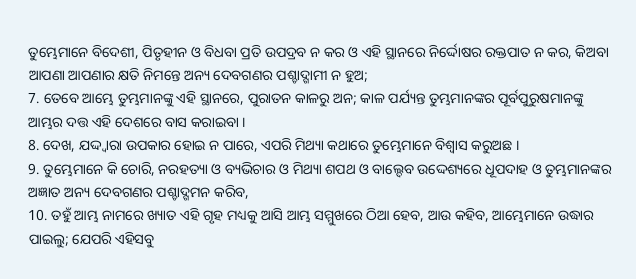ତୁମ୍ଭେମାନେ ବିଦେଶୀ, ପିତୃହୀନ ଓ ବିଧବା ପ୍ରତି ଉପଦ୍ରବ ନ କର ଓ ଏହି ସ୍ଥାନରେ ନିର୍ଦ୍ଦୋଷର ରକ୍ତପାତ ନ କର, କିଅବା ଆପଣା ଆପଣାର କ୍ଷତି ନିମନ୍ତେ ଅନ୍ୟ ଦେବଗଣର ପଶ୍ଚାଦ୍ଗାମୀ ନ ହୁଅ;
7. ତେବେ ଆମ୍ଭେ ତୁମ୍ଭମାନଙ୍କୁ ଏହି ସ୍ଥାନରେ, ପୁରାତନ କାଳରୁ ଅନ; କାଳ ପର୍ଯ୍ୟନ୍ତ ତୁମ୍ଭମାନଙ୍କର ପୂର୍ବପୁରୁଷମାନଙ୍କୁ ଆମ୍ଭର ଦତ୍ତ ଏହି ଦେଶରେ ବାସ କରାଇବା ।
8. ଦେଖ, ଯଦ୍ଦ୍ଵାରା ଉପକାର ହୋଇ ନ ପାରେ, ଏପରି ମିଥ୍ୟା କଥାରେ ତୁମ୍ଭେମାନେ ବିଶ୍ଵାସ କରୁଅଛ ।
9. ତୁମ୍ଭେମାନେ କି ଚୋରି, ନରହତ୍ୟା ଓ ବ୍ୟଭିଚାର ଓ ମିଥ୍ୟା ଶପଥ ଓ ବାଲ୍ଦେବ ଉଦ୍ଦେଶ୍ୟରେ ଧୂପଦାହ ଓ ତୁମ୍ଭମାନଙ୍କର ଅଜ୍ଞାତ ଅନ୍ୟ ଦେବଗଣର ପଶ୍ଚାଦ୍ଗମନ କରିବ,
10. ତହୁଁ ଆମ୍ଭ ନାମରେ ଖ୍ୟାତ ଏହି ଗୃହ ମଧ୍ୟକୁ ଆସି ଆମ୍ଭ ସମ୍ମୁଖରେ ଠିଆ ହେବ, ଆଉ କହିବ, ଆମ୍ଭେମାନେ ଉଦ୍ଧାର ପାଇଲୁ; ଯେପରି ଏହିସବୁ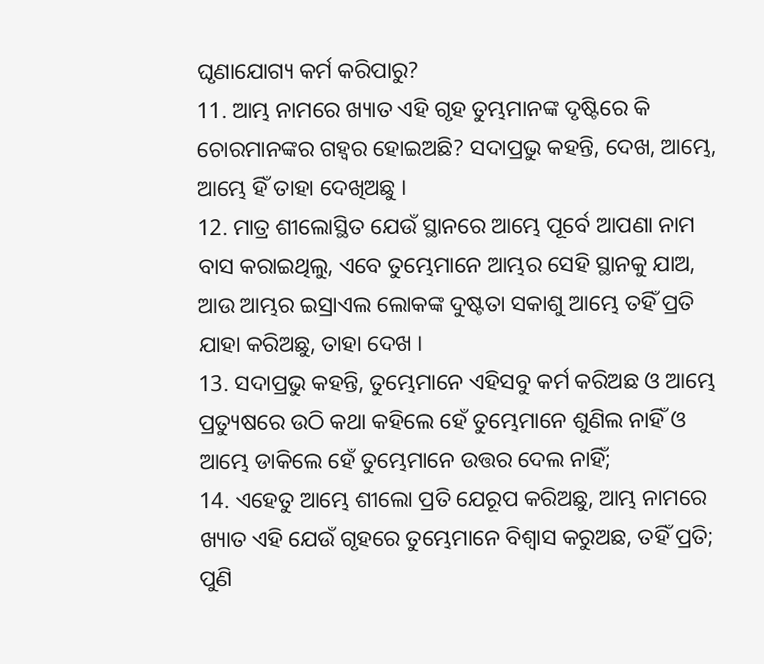ଘୃଣାଯୋଗ୍ୟ କର୍ମ କରିପାରୁ?
11. ଆମ୍ଭ ନାମରେ ଖ୍ୟାତ ଏହି ଗୃହ ତୁମ୍ଭମାନଙ୍କ ଦୃଷ୍ଟିରେ କି ଚୋରମାନଙ୍କର ଗହ୍ଵର ହୋଇଅଛି? ସଦାପ୍ରଭୁ କହନ୍ତି, ଦେଖ, ଆମ୍ଭେ, ଆମ୍ଭେ ହିଁ ତାହା ଦେଖିଅଛୁ ।
12. ମାତ୍ର ଶୀଲୋସ୍ଥିତ ଯେଉଁ ସ୍ଥାନରେ ଆମ୍ଭେ ପୂର୍ବେ ଆପଣା ନାମ ବାସ କରାଇଥିଲୁ, ଏବେ ତୁମ୍ଭେମାନେ ଆମ୍ଭର ସେହି ସ୍ଥାନକୁ ଯାଅ, ଆଉ ଆମ୍ଭର ଇସ୍ରାଏଲ ଲୋକଙ୍କ ଦୁଷ୍ଟତା ସକାଶୁ ଆମ୍ଭେ ତହିଁ ପ୍ରତି ଯାହା କରିଅଛୁ, ତାହା ଦେଖ ।
13. ସଦାପ୍ରଭୁ କହନ୍ତି, ତୁମ୍ଭେମାନେ ଏହିସବୁ କର୍ମ କରିଅଛ ଓ ଆମ୍ଭେ ପ୍ରତ୍ୟୁଷରେ ଉଠି କଥା କହିଲେ ହେଁ ତୁମ୍ଭେମାନେ ଶୁଣିଲ ନାହିଁ ଓ ଆମ୍ଭେ ଡାକିଲେ ହେଁ ତୁମ୍ଭେମାନେ ଉତ୍ତର ଦେଲ ନାହିଁ;
14. ଏହେତୁ ଆମ୍ଭେ ଶୀଲୋ ପ୍ରତି ଯେରୂପ କରିଅଛୁ, ଆମ୍ଭ ନାମରେ ଖ୍ୟାତ ଏହି ଯେଉଁ ଗୃହରେ ତୁମ୍ଭେମାନେ ବିଶ୍ଵାସ କରୁଅଛ, ତହିଁ ପ୍ରତି; ପୁଣି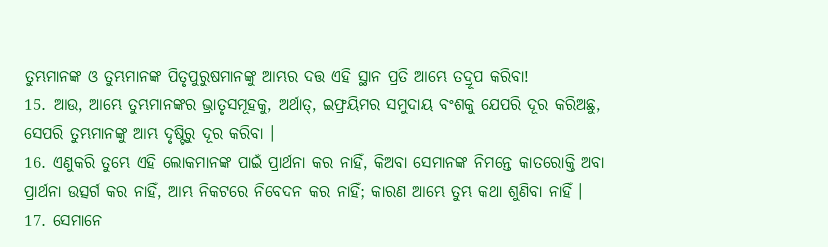ତୁମ୍ଭମାନଙ୍କ ଓ ତୁମ୍ଭମାନଙ୍କ ପିତୃପୁରୁଷମାନଙ୍କୁ ଆମ୍ଭର ଦତ୍ତ ଏହି ସ୍ଥାନ ପ୍ରତି ଆମ୍ଭେ ତଦ୍ରୂପ କରିବା!
15. ଆଉ, ଆମ୍ଭେ ତୁମ୍ଭମାନଙ୍କର ଭ୍ରାତୃସମୂହକୁ, ଅର୍ଥାତ୍, ଇଫ୍ରୟିମର ସମୁଦାୟ ବଂଶକୁ ଯେପରି ଦୂର କରିଅଛୁ, ସେପରି ତୁମ୍ଭମାନଙ୍କୁ ଆମ୍ଭ ଦୃଷ୍ଟିରୁ ଦୂର କରିବା ।
16. ଏଣୁକରି ତୁମ୍ଭେ ଏହି ଲୋକମାନଙ୍କ ପାଇଁ ପ୍ରାର୍ଥନା କର ନାହିଁ, କିଅବା ସେମାନଙ୍କ ନିମନ୍ତେ କାତରୋକ୍ତି ଅବା ପ୍ରାର୍ଥନା ଉତ୍ସର୍ଗ କର ନାହିଁ, ଆମ୍ଭ ନିକଟରେ ନିବେଦନ କର ନାହିଁ; କାରଣ ଆମ୍ଭେ ତୁମ୍ଭ କଥା ଶୁଣିବା ନାହିଁ ।
17. ସେମାନେ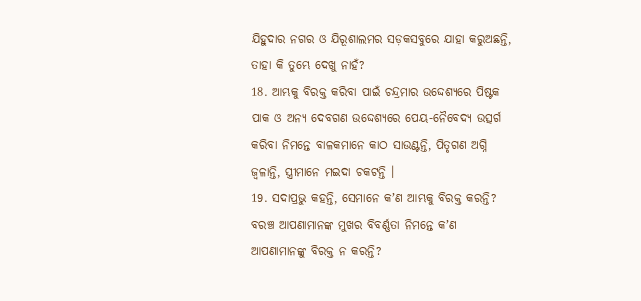ଯିହୁଦାର ନଗର ଓ ଯିରୂଶାଲମର ସଡ଼କସବୁରେ ଯାହା କରୁଅଛନ୍ତି, ତାହା କି ତୁମ୍ଭେ ଦେଖୁ ନାହଁ?
18. ଆମ୍ଭକୁ ବିରକ୍ତ କରିବା ପାଇଁ ଚନ୍ଦ୍ରମାର ଉଦ୍ଦେଶ୍ୟରେ ପିଷ୍ଟକ ପାକ ଓ ଅନ୍ୟ ଦେବଗଣ ଉଦ୍ଦେଶ୍ୟରେ ପେୟ-ନୈବେଦ୍ୟ ଉତ୍ସର୍ଗ କରିବା ନିମନ୍ତେ ବାଳକମାନେ କାଠ ସାଉଣ୍ଟନ୍ତି, ପିତୃଗଣ ଅଗ୍ନି ଜ୍ଵଳାନ୍ତି, ସ୍ତ୍ରୀମାନେ ମଇଦା ଚକଟନ୍ତି ।
19. ସଦାପ୍ରଭୁ କହନ୍ତି, ସେମାନେ କʼଣ ଆମ୍ଭକୁ ବିରକ୍ତ କରନ୍ତି? ବରଞ୍ଚ ଆପଣାମାନଙ୍କ ମୁଖର ବିବର୍ଣ୍ଣତା ନିମନ୍ତେ କʼଣ ଆପଣାମାନଙ୍କୁ ବିରକ୍ତ ନ କରନ୍ତି?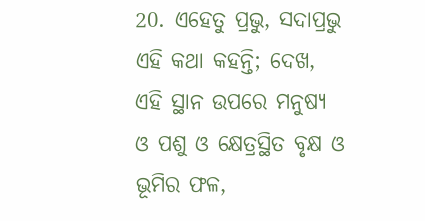20. ଏହେତୁ ପ୍ରଭୁ, ସଦାପ୍ରଭୁ ଏହି କଥା କହନ୍ତି; ଦେଖ, ଏହି ସ୍ଥାନ ଉପରେ ମନୁଷ୍ୟ ଓ ପଶୁ ଓ କ୍ଷେତ୍ରସ୍ଥିତ ବୃକ୍ଷ ଓ ଭୂମିର ଫଳ,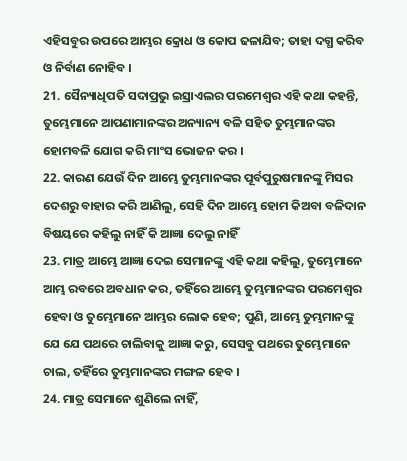ଏହିସବୁର ଉପରେ ଆମ୍ଭର କ୍ରୋଧ ଓ କୋପ ଢଳାଯିବ; ତାହା ଦଗ୍ଧ କରିବ ଓ ନିର୍ବାଣ ନୋହିବ ।
21. ସୈନ୍ୟାଧିପତି ସଦାପ୍ରଭୁ ଇସ୍ରାଏଲର ପରମେଶ୍ଵର ଏହି କଥା କହନ୍ତି, ତୁମ୍ଭେମାନେ ଆପଣାମାନଙ୍କର ଅନ୍ୟାନ୍ୟ ବଳି ସହିତ ତୁମ୍ଭମାନଙ୍କର ହୋମବଳି ଯୋଗ କରି ମାଂସ ଭୋଜନ କର ।
22. କାରଣ ଯେଉଁ ଦିନ ଆମ୍ଭେ ତୁମ୍ଭମାନଙ୍କର ପୂର୍ବପୁରୁଷମାନଙ୍କୁ ମିସର ଦେଶରୁ ବାହାର କରି ଆଣିଲୁ, ସେହି ଦିନ ଆମ୍ଭେ ହୋମ କିଅବା ବଳିଦାନ ବିଷୟରେ କହିଲୁ ନାହିଁ କି ଆଜ୍ଞା ଦେଲୁ ନାହିଁ
23. ମାତ୍ର ଆମ୍ଭେ ଆଜ୍ଞା ଦେଇ ସେମାନଙ୍କୁ ଏହି କଥା କହିଲୁ, ତୁମ୍ଭେମାନେ ଆମ୍ଭ ରବରେ ଅବଧାନ କର, ତହିଁରେ ଆମ୍ଭେ ତୁମ୍ଭମାନଙ୍କର ପରମେଶ୍ଵର ହେବା ଓ ତୁମ୍ଭେମାନେ ଆମ୍ଭର ଲୋକ ହେବ; ପୁଣି, ଆମ୍ଭେ ତୁମ୍ଭମାନଙ୍କୁ ଯେ ଯେ ପଥରେ ଚାଲିବାକୁ ଆଜ୍ଞା କରୁ, ସେସବୁ ପଥରେ ତୁମ୍ଭେମାନେ ଚାଲ, ତହିଁରେ ତୁମ୍ଭମାନଙ୍କର ମଙ୍ଗଳ ହେବ ।
24. ମାତ୍ର ସେମାନେ ଶୁଣିଲେ ନାହିଁ,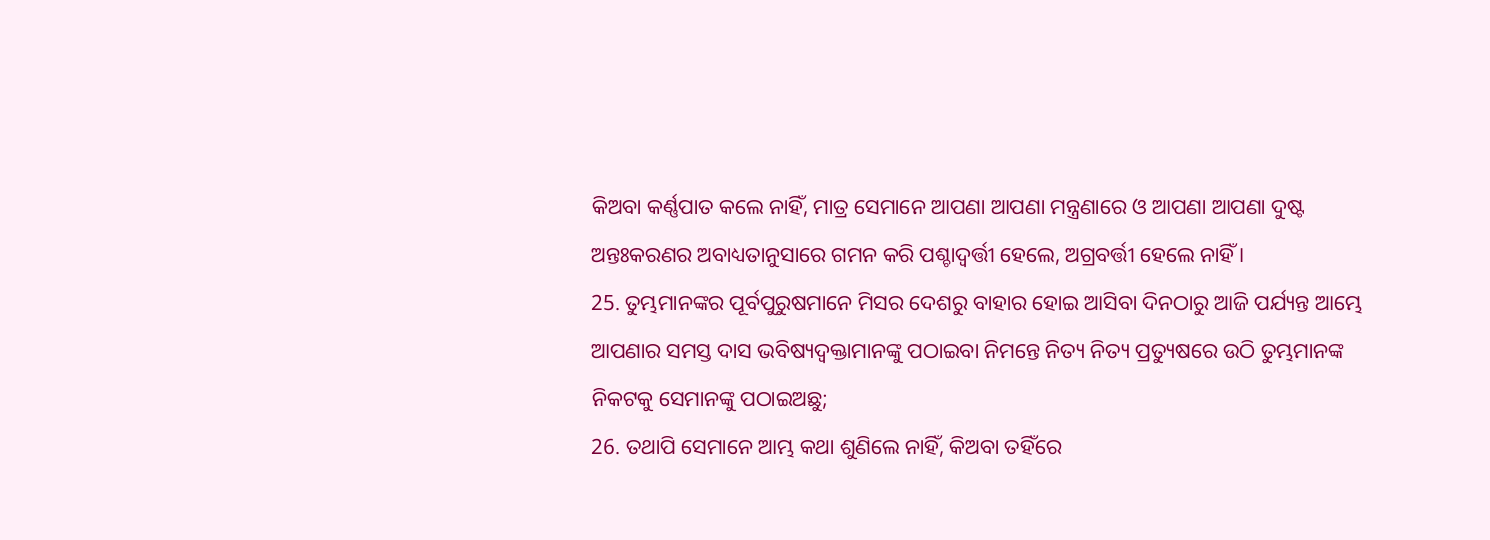କିଅବା କର୍ଣ୍ଣପାତ କଲେ ନାହିଁ, ମାତ୍ର ସେମାନେ ଆପଣା ଆପଣା ମନ୍ତ୍ରଣାରେ ଓ ଆପଣା ଆପଣା ଦୁଷ୍ଟ ଅନ୍ତଃକରଣର ଅବାଧ୍ୟତାନୁସାରେ ଗମନ କରି ପଶ୍ଚାଦ୍ବର୍ତ୍ତୀ ହେଲେ, ଅଗ୍ରବର୍ତ୍ତୀ ହେଲେ ନାହିଁ ।
25. ତୁମ୍ଭମାନଙ୍କର ପୂର୍ବପୁରୁଷମାନେ ମିସର ଦେଶରୁ ବାହାର ହୋଇ ଆସିବା ଦିନଠାରୁ ଆଜି ପର୍ଯ୍ୟନ୍ତ ଆମ୍ଭେ ଆପଣାର ସମସ୍ତ ଦାସ ଭବିଷ୍ୟଦ୍ବକ୍ତାମାନଙ୍କୁ ପଠାଇବା ନିମନ୍ତେ ନିତ୍ୟ ନିତ୍ୟ ପ୍ରତ୍ୟୁଷରେ ଉଠି ତୁମ୍ଭମାନଙ୍କ ନିକଟକୁ ସେମାନଙ୍କୁ ପଠାଇଅଛୁ;
26. ତଥାପି ସେମାନେ ଆମ୍ଭ କଥା ଶୁଣିଲେ ନାହିଁ, କିଅବା ତହିଁରେ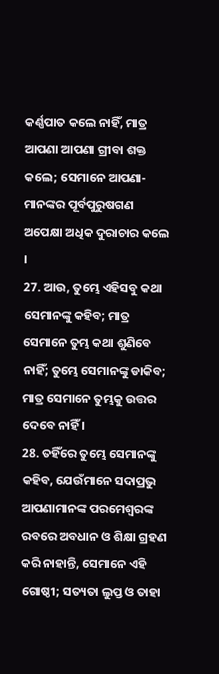କର୍ଣ୍ଣପାତ କଲେ ନାହିଁ, ମାତ୍ର ଆପଣା ଆପଣା ଗ୍ରୀବା ଶକ୍ତ କଲେ; ସେମାନେ ଆପଣା-ମାନଙ୍କର ପୂର୍ବପୁରୁଷଗଣ ଅପେକ୍ଷା ଅଧିକ ଦୁରାଚାର କଲେ ।
27. ଆଉ, ତୁମ୍ଭେ ଏହିସବୁ କଥା ସେମାନଙ୍କୁ କହିବ; ମାତ୍ର ସେମାନେ ତୁମ୍ଭ କଥା ଶୁଣିବେ ନାହିଁ; ତୁମ୍ଭେ ସେମାନଙ୍କୁ ଡାକିବ; ମାତ୍ର ସେମାନେ ତୁମ୍ଭକୁ ଉତ୍ତର ଦେବେ ନାହିଁ ।
28. ତହିଁରେ ତୁମ୍ଭେ ସେମାନଙ୍କୁ କହିବ, ଯେଉଁମାନେ ସଦାପ୍ରଭୁ ଆପଣାମାନଙ୍କ ପରମେଶ୍ଵରଙ୍କ ରବରେ ଅବଧାନ ଓ ଶିକ୍ଷା ଗ୍ରହଣ କରି ନାହାନ୍ତି, ସେମାନେ ଏହି ଗୋଷ୍ଠୀ; ସତ୍ୟତା ଲୁପ୍ତ ଓ ତାହା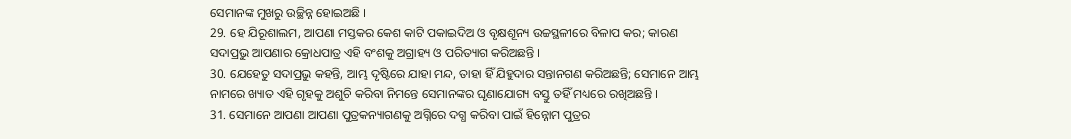ସେମାନଙ୍କ ମୁଖରୁ ଉଚ୍ଛିନ୍ନ ହୋଇଅଛି ।
29. ହେ ଯିରୂଶାଲମ, ଆପଣା ମସ୍ତକର କେଶ କାଟି ପକାଇଦିଅ ଓ ବୃକ୍ଷଶୂନ୍ୟ ଉଚ୍ଚସ୍ଥଳୀରେ ବିଳାପ କର; କାରଣ ସଦାପ୍ରଭୁ ଆପଣାର କ୍ରୋଧପାତ୍ର ଏହି ବଂଶକୁ ଅଗ୍ରାହ୍ୟ ଓ ପରିତ୍ୟାଗ କରିଅଛନ୍ତି ।
30. ଯେହେତୁ ସଦାପ୍ରଭୁ କହନ୍ତି, ଆମ୍ଭ ଦୃଷ୍ଟିରେ ଯାହା ମନ୍ଦ, ତାହା ହିଁ ଯିହୁଦାର ସନ୍ତାନଗଣ କରିଅଛନ୍ତି; ସେମାନେ ଆମ୍ଭ ନାମରେ ଖ୍ୟାତ ଏହି ଗୃହକୁ ଅଶୁଚି କରିବା ନିମନ୍ତେ ସେମାନଙ୍କର ଘୃଣାଯୋଗ୍ୟ ବସ୍ତୁ ତହିଁ ମଧ୍ୟରେ ରଖିଅଛନ୍ତି ।
31. ସେମାନେ ଆପଣା ଆପଣା ପୁତ୍ରକନ୍ୟାଗଣକୁ ଅଗ୍ନିରେ ଦଗ୍ଧ କରିବା ପାଇଁ ହିନ୍ନୋମ ପୁତ୍ରର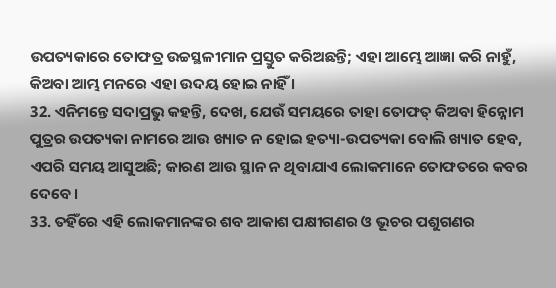ଉପତ୍ୟକାରେ ତୋଫତ୍ର ଉଚ୍ଚସ୍ଥଳୀମାନ ପ୍ରସ୍ତୁତ କରିଅଛନ୍ତି; ଏହା ଆମ୍ଭେ ଆଜ୍ଞା କରି ନାହୁଁ, କିଅବା ଆମ୍ଭ ମନରେ ଏହା ଉଦୟ ହୋଇ ନାହିଁ ।
32. ଏନିମନ୍ତେ ସଦାପ୍ରଭୁ କହନ୍ତି, ଦେଖ, ଯେଉଁ ସମୟରେ ତାହା ତୋଫତ୍ କିଅବା ହିନ୍ନୋମ ପୁତ୍ରର ଉପତ୍ୟକା ନାମରେ ଆଉ ଖ୍ୟାତ ନ ହୋଇ ହତ୍ୟା-ଉପତ୍ୟକା ବୋଲି ଖ୍ୟାତ ହେବ, ଏପରି ସମୟ ଆସୁଅଛି; କାରଣ ଆଉ ସ୍ଥାନ ନ ଥିବାଯାଏ ଲୋକମାନେ ତୋଫତରେ କବର ଦେବେ ।
33. ତହିଁରେ ଏହି ଲୋକମାନଙ୍କର ଶବ ଆକାଶ ପକ୍ଷୀଗଣର ଓ ଭୂଚର ପଶୁଗଣର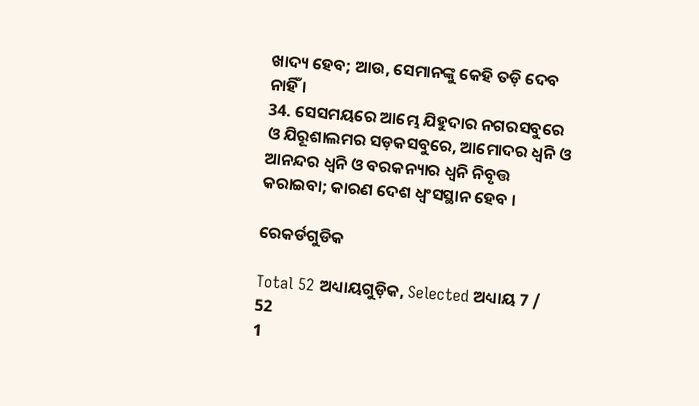ଖାଦ୍ୟ ହେବ; ଆଉ, ସେମାନଙ୍କୁ କେହି ତଡ଼ି ଦେବ ନାହିଁ ।
34. ସେସମୟରେ ଆମ୍ଭେ ଯିହୁଦାର ନଗରସବୁରେ ଓ ଯିରୂଶାଲମର ସଡ଼କସବୁରେ, ଆମୋଦର ଧ୍ଵନି ଓ ଆନନ୍ଦର ଧ୍ଵନି ଓ ବରକନ୍ୟାର ଧ୍ଵନି ନିବୃତ୍ତ କରାଇବା; କାରଣ ଦେଶ ଧ୍ଵଂସସ୍ଥାନ ହେବ ।

ରେକର୍ଡଗୁଡିକ

Total 52 ଅଧ୍ୟାୟଗୁଡ଼ିକ, Selected ଅଧ୍ୟାୟ 7 / 52
1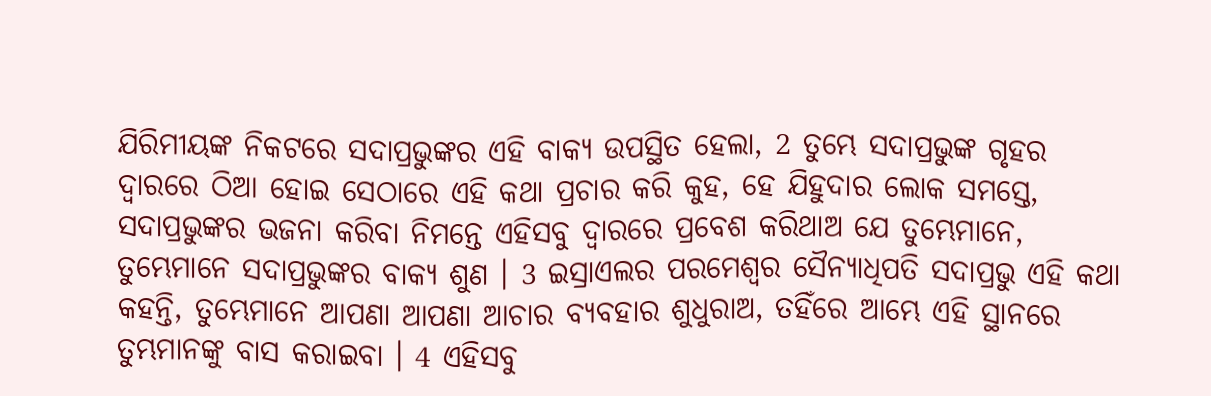ଯିରିମୀୟଙ୍କ ନିକଟରେ ସଦାପ୍ରଭୁଙ୍କର ଏହି ବାକ୍ୟ ଉପସ୍ଥିତ ହେଲା, 2 ତୁମ୍ଭେ ସଦାପ୍ରଭୁଙ୍କ ଗୃହର ଦ୍ଵାରରେ ଠିଆ ହୋଇ ସେଠାରେ ଏହି କଥା ପ୍ରଚାର କରି କୁହ, ହେ ଯିହୁଦାର ଲୋକ ସମସ୍ତେ, ସଦାପ୍ରଭୁଙ୍କର ଭଜନା କରିବା ନିମନ୍ତେ ଏହିସବୁ ଦ୍ଵାରରେ ପ୍ରବେଶ କରିଥାଅ ଯେ ତୁମ୍ଭେମାନେ, ତୁମ୍ଭେମାନେ ସଦାପ୍ରଭୁଙ୍କର ବାକ୍ୟ ଶୁଣ । 3 ଇସ୍ରାଏଲର ପରମେଶ୍ଵର ସୈନ୍ୟାଧିପତି ସଦାପ୍ରଭୁ ଏହି କଥା କହନ୍ତି, ତୁମ୍ଭେମାନେ ଆପଣା ଆପଣା ଆଚାର ବ୍ୟବହାର ଶୁଧୁରାଅ, ତହିଁରେ ଆମ୍ଭେ ଏହି ସ୍ଥାନରେ ତୁମ୍ଭମାନଙ୍କୁ ବାସ କରାଇବା । 4 ଏହିସବୁ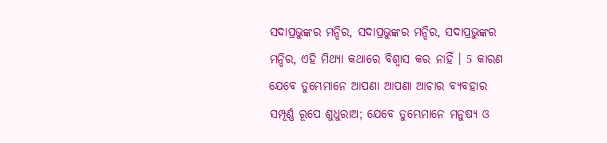ସଦାପ୍ରଭୁଙ୍କର ମନ୍ଦିର, ସଦାପ୍ରଭୁଙ୍କର ମନ୍ଦିର, ସଦାପ୍ରଭୁଙ୍କର ମନ୍ଦିର, ଏହି ମିଥ୍ୟା କଥାରେ ବିଶ୍ଵାସ କର ନାହିଁ । 5 କାରଣ ଯେବେ ତୁମ୍ଭେମାନେ ଆପଣା ଆପଣା ଆଚାର ବ୍ୟବହାର ସମ୍ପୂର୍ଣ୍ଣ ରୂପେ ଶୁଧୁରାଅ; ଯେବେ ତୁମ୍ଭେମାନେ ମନୁଷ୍ୟ ଓ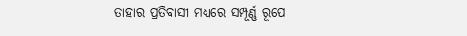ତାହାର ପ୍ରତିବାସୀ ମଧ୍ୟରେ ସମ୍ପୂର୍ଣ୍ଣ ରୂପେ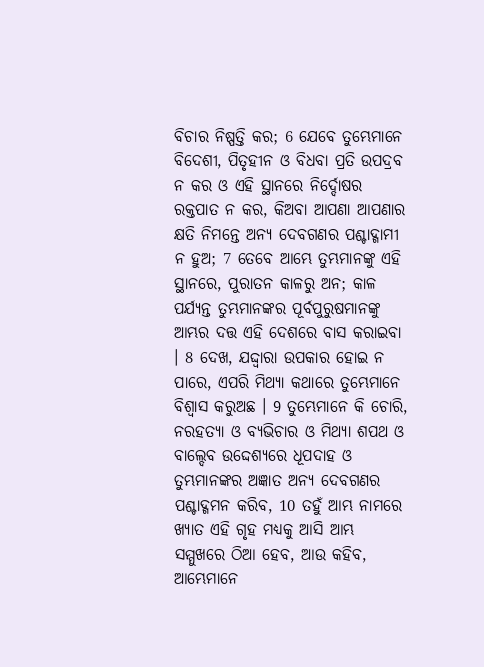ବିଚାର ନିଷ୍ପତ୍ତି କର; 6 ଯେବେ ତୁମ୍ଭେମାନେ ବିଦେଶୀ, ପିତୃହୀନ ଓ ବିଧବା ପ୍ରତି ଉପଦ୍ରବ ନ କର ଓ ଏହି ସ୍ଥାନରେ ନିର୍ଦ୍ଦୋଷର ରକ୍ତପାତ ନ କର, କିଅବା ଆପଣା ଆପଣାର କ୍ଷତି ନିମନ୍ତେ ଅନ୍ୟ ଦେବଗଣର ପଶ୍ଚାଦ୍ଗାମୀ ନ ହୁଅ; 7 ତେବେ ଆମ୍ଭେ ତୁମ୍ଭମାନଙ୍କୁ ଏହି ସ୍ଥାନରେ, ପୁରାତନ କାଳରୁ ଅନ; କାଳ ପର୍ଯ୍ୟନ୍ତ ତୁମ୍ଭମାନଙ୍କର ପୂର୍ବପୁରୁଷମାନଙ୍କୁ ଆମ୍ଭର ଦତ୍ତ ଏହି ଦେଶରେ ବାସ କରାଇବା । 8 ଦେଖ, ଯଦ୍ଦ୍ଵାରା ଉପକାର ହୋଇ ନ ପାରେ, ଏପରି ମିଥ୍ୟା କଥାରେ ତୁମ୍ଭେମାନେ ବିଶ୍ଵାସ କରୁଅଛ । 9 ତୁମ୍ଭେମାନେ କି ଚୋରି, ନରହତ୍ୟା ଓ ବ୍ୟଭିଚାର ଓ ମିଥ୍ୟା ଶପଥ ଓ ବାଲ୍ଦେବ ଉଦ୍ଦେଶ୍ୟରେ ଧୂପଦାହ ଓ ତୁମ୍ଭମାନଙ୍କର ଅଜ୍ଞାତ ଅନ୍ୟ ଦେବଗଣର ପଶ୍ଚାଦ୍ଗମନ କରିବ, 10 ତହୁଁ ଆମ୍ଭ ନାମରେ ଖ୍ୟାତ ଏହି ଗୃହ ମଧ୍ୟକୁ ଆସି ଆମ୍ଭ ସମ୍ମୁଖରେ ଠିଆ ହେବ, ଆଉ କହିବ, ଆମ୍ଭେମାନେ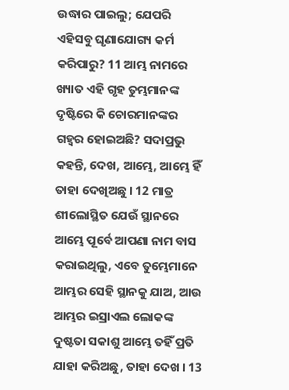ଉଦ୍ଧାର ପାଇଲୁ; ଯେପରି ଏହିସବୁ ଘୃଣାଯୋଗ୍ୟ କର୍ମ କରିପାରୁ? 11 ଆମ୍ଭ ନାମରେ ଖ୍ୟାତ ଏହି ଗୃହ ତୁମ୍ଭମାନଙ୍କ ଦୃଷ୍ଟିରେ କି ଚୋରମାନଙ୍କର ଗହ୍ଵର ହୋଇଅଛି? ସଦାପ୍ରଭୁ କହନ୍ତି, ଦେଖ, ଆମ୍ଭେ, ଆମ୍ଭେ ହିଁ ତାହା ଦେଖିଅଛୁ । 12 ମାତ୍ର ଶୀଲୋସ୍ଥିତ ଯେଉଁ ସ୍ଥାନରେ ଆମ୍ଭେ ପୂର୍ବେ ଆପଣା ନାମ ବାସ କରାଇଥିଲୁ, ଏବେ ତୁମ୍ଭେମାନେ ଆମ୍ଭର ସେହି ସ୍ଥାନକୁ ଯାଅ, ଆଉ ଆମ୍ଭର ଇସ୍ରାଏଲ ଲୋକଙ୍କ ଦୁଷ୍ଟତା ସକାଶୁ ଆମ୍ଭେ ତହିଁ ପ୍ରତି ଯାହା କରିଅଛୁ, ତାହା ଦେଖ । 13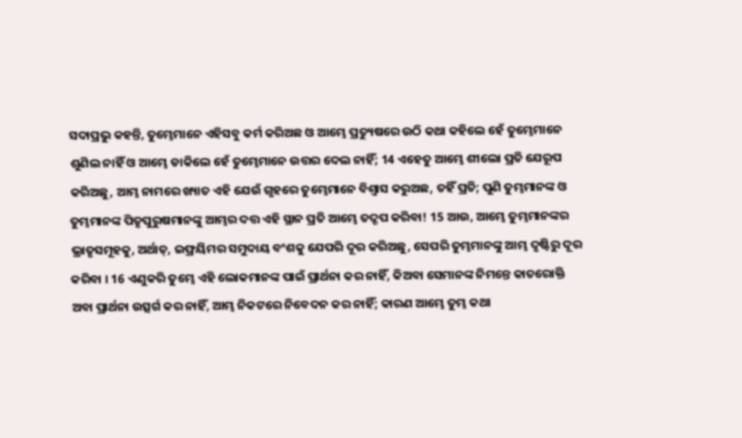ସଦାପ୍ରଭୁ କହନ୍ତି, ତୁମ୍ଭେମାନେ ଏହିସବୁ କର୍ମ କରିଅଛ ଓ ଆମ୍ଭେ ପ୍ରତ୍ୟୁଷରେ ଉଠି କଥା କହିଲେ ହେଁ ତୁମ୍ଭେମାନେ ଶୁଣିଲ ନାହିଁ ଓ ଆମ୍ଭେ ଡାକିଲେ ହେଁ ତୁମ୍ଭେମାନେ ଉତ୍ତର ଦେଲ ନାହିଁ; 14 ଏହେତୁ ଆମ୍ଭେ ଶୀଲୋ ପ୍ରତି ଯେରୂପ କରିଅଛୁ, ଆମ୍ଭ ନାମରେ ଖ୍ୟାତ ଏହି ଯେଉଁ ଗୃହରେ ତୁମ୍ଭେମାନେ ବିଶ୍ଵାସ କରୁଅଛ, ତହିଁ ପ୍ରତି; ପୁଣି ତୁମ୍ଭମାନଙ୍କ ଓ ତୁମ୍ଭମାନଙ୍କ ପିତୃପୁରୁଷମାନଙ୍କୁ ଆମ୍ଭର ଦତ୍ତ ଏହି ସ୍ଥାନ ପ୍ରତି ଆମ୍ଭେ ତଦ୍ରୂପ କରିବା! 15 ଆଉ, ଆମ୍ଭେ ତୁମ୍ଭମାନଙ୍କର ଭ୍ରାତୃସମୂହକୁ, ଅର୍ଥାତ୍, ଇଫ୍ରୟିମର ସମୁଦାୟ ବଂଶକୁ ଯେପରି ଦୂର କରିଅଛୁ, ସେପରି ତୁମ୍ଭମାନଙ୍କୁ ଆମ୍ଭ ଦୃଷ୍ଟିରୁ ଦୂର କରିବା । 16 ଏଣୁକରି ତୁମ୍ଭେ ଏହି ଲୋକମାନଙ୍କ ପାଇଁ ପ୍ରାର୍ଥନା କର ନାହିଁ, କିଅବା ସେମାନଙ୍କ ନିମନ୍ତେ କାତରୋକ୍ତି ଅବା ପ୍ରାର୍ଥନା ଉତ୍ସର୍ଗ କର ନାହିଁ, ଆମ୍ଭ ନିକଟରେ ନିବେଦନ କର ନାହିଁ; କାରଣ ଆମ୍ଭେ ତୁମ୍ଭ କଥା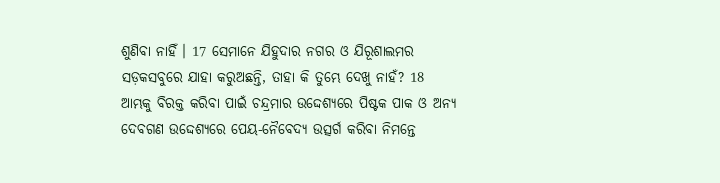ଶୁଣିବା ନାହିଁ । 17 ସେମାନେ ଯିହୁଦାର ନଗର ଓ ଯିରୂଶାଲମର ସଡ଼କସବୁରେ ଯାହା କରୁଅଛନ୍ତି, ତାହା କି ତୁମ୍ଭେ ଦେଖୁ ନାହଁ? 18 ଆମ୍ଭକୁ ବିରକ୍ତ କରିବା ପାଇଁ ଚନ୍ଦ୍ରମାର ଉଦ୍ଦେଶ୍ୟରେ ପିଷ୍ଟକ ପାକ ଓ ଅନ୍ୟ ଦେବଗଣ ଉଦ୍ଦେଶ୍ୟରେ ପେୟ-ନୈବେଦ୍ୟ ଉତ୍ସର୍ଗ କରିବା ନିମନ୍ତେ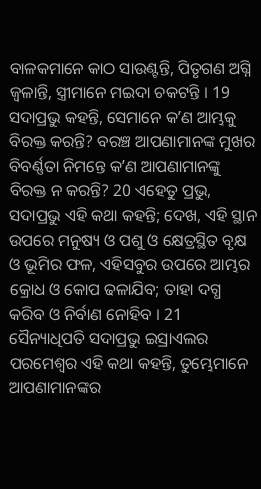ବାଳକମାନେ କାଠ ସାଉଣ୍ଟନ୍ତି, ପିତୃଗଣ ଅଗ୍ନି ଜ୍ଵଳାନ୍ତି, ସ୍ତ୍ରୀମାନେ ମଇଦା ଚକଟନ୍ତି । 19 ସଦାପ୍ରଭୁ କହନ୍ତି, ସେମାନେ କʼଣ ଆମ୍ଭକୁ ବିରକ୍ତ କରନ୍ତି? ବରଞ୍ଚ ଆପଣାମାନଙ୍କ ମୁଖର ବିବର୍ଣ୍ଣତା ନିମନ୍ତେ କʼଣ ଆପଣାମାନଙ୍କୁ ବିରକ୍ତ ନ କରନ୍ତି? 20 ଏହେତୁ ପ୍ରଭୁ, ସଦାପ୍ରଭୁ ଏହି କଥା କହନ୍ତି; ଦେଖ, ଏହି ସ୍ଥାନ ଉପରେ ମନୁଷ୍ୟ ଓ ପଶୁ ଓ କ୍ଷେତ୍ରସ୍ଥିତ ବୃକ୍ଷ ଓ ଭୂମିର ଫଳ, ଏହିସବୁର ଉପରେ ଆମ୍ଭର କ୍ରୋଧ ଓ କୋପ ଢଳାଯିବ; ତାହା ଦଗ୍ଧ କରିବ ଓ ନିର୍ବାଣ ନୋହିବ । 21 ସୈନ୍ୟାଧିପତି ସଦାପ୍ରଭୁ ଇସ୍ରାଏଲର ପରମେଶ୍ଵର ଏହି କଥା କହନ୍ତି, ତୁମ୍ଭେମାନେ ଆପଣାମାନଙ୍କର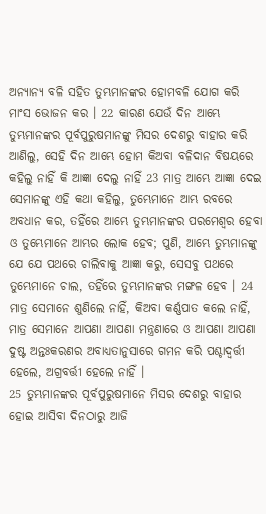ଅନ୍ୟାନ୍ୟ ବଳି ସହିତ ତୁମ୍ଭମାନଙ୍କର ହୋମବଳି ଯୋଗ କରି ମାଂସ ଭୋଜନ କର । 22 କାରଣ ଯେଉଁ ଦିନ ଆମ୍ଭେ ତୁମ୍ଭମାନଙ୍କର ପୂର୍ବପୁରୁଷମାନଙ୍କୁ ମିସର ଦେଶରୁ ବାହାର କରି ଆଣିଲୁ, ସେହି ଦିନ ଆମ୍ଭେ ହୋମ କିଅବା ବଳିଦାନ ବିଷୟରେ କହିଲୁ ନାହିଁ କି ଆଜ୍ଞା ଦେଲୁ ନାହିଁ 23 ମାତ୍ର ଆମ୍ଭେ ଆଜ୍ଞା ଦେଇ ସେମାନଙ୍କୁ ଏହି କଥା କହିଲୁ, ତୁମ୍ଭେମାନେ ଆମ୍ଭ ରବରେ ଅବଧାନ କର, ତହିଁରେ ଆମ୍ଭେ ତୁମ୍ଭମାନଙ୍କର ପରମେଶ୍ଵର ହେବା ଓ ତୁମ୍ଭେମାନେ ଆମ୍ଭର ଲୋକ ହେବ; ପୁଣି, ଆମ୍ଭେ ତୁମ୍ଭମାନଙ୍କୁ ଯେ ଯେ ପଥରେ ଚାଲିବାକୁ ଆଜ୍ଞା କରୁ, ସେସବୁ ପଥରେ ତୁମ୍ଭେମାନେ ଚାଲ, ତହିଁରେ ତୁମ୍ଭମାନଙ୍କର ମଙ୍ଗଳ ହେବ । 24 ମାତ୍ର ସେମାନେ ଶୁଣିଲେ ନାହିଁ, କିଅବା କର୍ଣ୍ଣପାତ କଲେ ନାହିଁ, ମାତ୍ର ସେମାନେ ଆପଣା ଆପଣା ମନ୍ତ୍ରଣାରେ ଓ ଆପଣା ଆପଣା ଦୁଷ୍ଟ ଅନ୍ତଃକରଣର ଅବାଧ୍ୟତାନୁସାରେ ଗମନ କରି ପଶ୍ଚାଦ୍ବର୍ତ୍ତୀ ହେଲେ, ଅଗ୍ରବର୍ତ୍ତୀ ହେଲେ ନାହିଁ ।
25 ତୁମ୍ଭମାନଙ୍କର ପୂର୍ବପୁରୁଷମାନେ ମିସର ଦେଶରୁ ବାହାର ହୋଇ ଆସିବା ଦିନଠାରୁ ଆଜି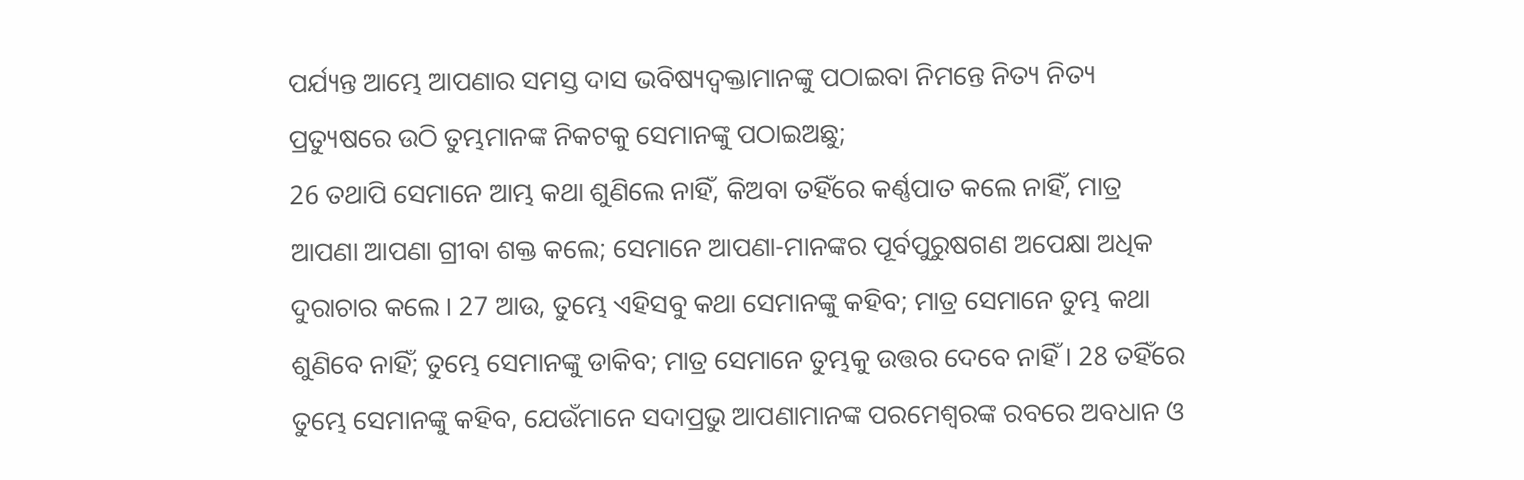ପର୍ଯ୍ୟନ୍ତ ଆମ୍ଭେ ଆପଣାର ସମସ୍ତ ଦାସ ଭବିଷ୍ୟଦ୍ବକ୍ତାମାନଙ୍କୁ ପଠାଇବା ନିମନ୍ତେ ନିତ୍ୟ ନିତ୍ୟ ପ୍ରତ୍ୟୁଷରେ ଉଠି ତୁମ୍ଭମାନଙ୍କ ନିକଟକୁ ସେମାନଙ୍କୁ ପଠାଇଅଛୁ;
26 ତଥାପି ସେମାନେ ଆମ୍ଭ କଥା ଶୁଣିଲେ ନାହିଁ, କିଅବା ତହିଁରେ କର୍ଣ୍ଣପାତ କଲେ ନାହିଁ, ମାତ୍ର ଆପଣା ଆପଣା ଗ୍ରୀବା ଶକ୍ତ କଲେ; ସେମାନେ ଆପଣା-ମାନଙ୍କର ପୂର୍ବପୁରୁଷଗଣ ଅପେକ୍ଷା ଅଧିକ ଦୁରାଚାର କଲେ । 27 ଆଉ, ତୁମ୍ଭେ ଏହିସବୁ କଥା ସେମାନଙ୍କୁ କହିବ; ମାତ୍ର ସେମାନେ ତୁମ୍ଭ କଥା ଶୁଣିବେ ନାହିଁ; ତୁମ୍ଭେ ସେମାନଙ୍କୁ ଡାକିବ; ମାତ୍ର ସେମାନେ ତୁମ୍ଭକୁ ଉତ୍ତର ଦେବେ ନାହିଁ । 28 ତହିଁରେ ତୁମ୍ଭେ ସେମାନଙ୍କୁ କହିବ, ଯେଉଁମାନେ ସଦାପ୍ରଭୁ ଆପଣାମାନଙ୍କ ପରମେଶ୍ଵରଙ୍କ ରବରେ ଅବଧାନ ଓ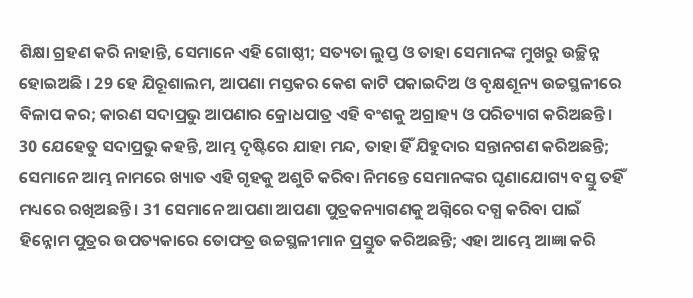ଶିକ୍ଷା ଗ୍ରହଣ କରି ନାହାନ୍ତି, ସେମାନେ ଏହି ଗୋଷ୍ଠୀ; ସତ୍ୟତା ଲୁପ୍ତ ଓ ତାହା ସେମାନଙ୍କ ମୁଖରୁ ଉଚ୍ଛିନ୍ନ ହୋଇଅଛି । 29 ହେ ଯିରୂଶାଲମ, ଆପଣା ମସ୍ତକର କେଶ କାଟି ପକାଇଦିଅ ଓ ବୃକ୍ଷଶୂନ୍ୟ ଉଚ୍ଚସ୍ଥଳୀରେ ବିଳାପ କର; କାରଣ ସଦାପ୍ରଭୁ ଆପଣାର କ୍ରୋଧପାତ୍ର ଏହି ବଂଶକୁ ଅଗ୍ରାହ୍ୟ ଓ ପରିତ୍ୟାଗ କରିଅଛନ୍ତି । 30 ଯେହେତୁ ସଦାପ୍ରଭୁ କହନ୍ତି, ଆମ୍ଭ ଦୃଷ୍ଟିରେ ଯାହା ମନ୍ଦ, ତାହା ହିଁ ଯିହୁଦାର ସନ୍ତାନଗଣ କରିଅଛନ୍ତି; ସେମାନେ ଆମ୍ଭ ନାମରେ ଖ୍ୟାତ ଏହି ଗୃହକୁ ଅଶୁଚି କରିବା ନିମନ୍ତେ ସେମାନଙ୍କର ଘୃଣାଯୋଗ୍ୟ ବସ୍ତୁ ତହିଁ ମଧ୍ୟରେ ରଖିଅଛନ୍ତି । 31 ସେମାନେ ଆପଣା ଆପଣା ପୁତ୍ରକନ୍ୟାଗଣକୁ ଅଗ୍ନିରେ ଦଗ୍ଧ କରିବା ପାଇଁ ହିନ୍ନୋମ ପୁତ୍ରର ଉପତ୍ୟକାରେ ତୋଫତ୍ର ଉଚ୍ଚସ୍ଥଳୀମାନ ପ୍ରସ୍ତୁତ କରିଅଛନ୍ତି; ଏହା ଆମ୍ଭେ ଆଜ୍ଞା କରି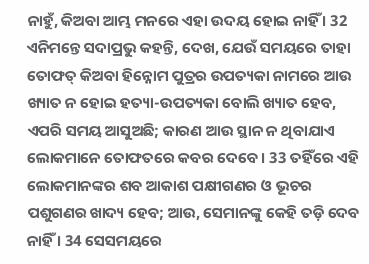ନାହୁଁ, କିଅବା ଆମ୍ଭ ମନରେ ଏହା ଉଦୟ ହୋଇ ନାହିଁ । 32 ଏନିମନ୍ତେ ସଦାପ୍ରଭୁ କହନ୍ତି, ଦେଖ, ଯେଉଁ ସମୟରେ ତାହା ତୋଫତ୍ କିଅବା ହିନ୍ନୋମ ପୁତ୍ରର ଉପତ୍ୟକା ନାମରେ ଆଉ ଖ୍ୟାତ ନ ହୋଇ ହତ୍ୟା-ଉପତ୍ୟକା ବୋଲି ଖ୍ୟାତ ହେବ, ଏପରି ସମୟ ଆସୁଅଛି; କାରଣ ଆଉ ସ୍ଥାନ ନ ଥିବାଯାଏ ଲୋକମାନେ ତୋଫତରେ କବର ଦେବେ । 33 ତହିଁରେ ଏହି ଲୋକମାନଙ୍କର ଶବ ଆକାଶ ପକ୍ଷୀଗଣର ଓ ଭୂଚର ପଶୁଗଣର ଖାଦ୍ୟ ହେବ; ଆଉ, ସେମାନଙ୍କୁ କେହି ତଡ଼ି ଦେବ ନାହିଁ । 34 ସେସମୟରେ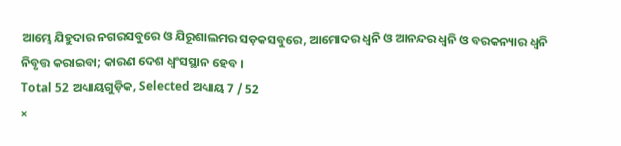ଆମ୍ଭେ ଯିହୁଦାର ନଗରସବୁରେ ଓ ଯିରୂଶାଲମର ସଡ଼କସବୁରେ, ଆମୋଦର ଧ୍ଵନି ଓ ଆନନ୍ଦର ଧ୍ଵନି ଓ ବରକନ୍ୟାର ଧ୍ଵନି ନିବୃତ୍ତ କରାଇବା; କାରଣ ଦେଶ ଧ୍ଵଂସସ୍ଥାନ ହେବ ।
Total 52 ଅଧ୍ୟାୟଗୁଡ଼ିକ, Selected ଅଧ୍ୟାୟ 7 / 52
×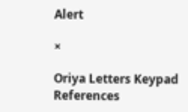Alert

×

Oriya Letters Keypad References